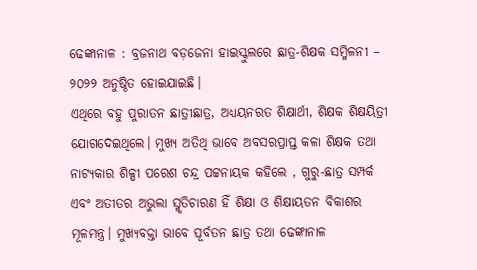ଢେଙ୍କାନାଳ : ବ୍ରଜନାଥ ବଡ଼ଜେନା ହାଇସ୍କୁଲରେ ଛାତ୍ର-ଶିକ୍ଷକ ସମ୍ମିଳନୀ – ୨୦୨୨ ଅନୁଷ୍ଠିତ ହୋଇଯାଇଛି।
ଏଥିରେ ବହୁ ପୁରାତନ ଛାତ୍ରୀଛାତ୍ର, ଅଧ୍ୟୟନରତ ଶିକ୍ଷାର୍ଥୀ, ଶିକ୍ଷକ ଶିକ୍ଷୟିତ୍ରୀ ଯୋଗଦେଇଥିଲେ। ମୁଖ୍ୟ ଅତିଥି ଭାବେ ଅବସରପ୍ରାପ୍ତ କଳା ଶିକ୍ଷକ ତଥା ନାଟ୍ୟକାର ଶିଳ୍ପୀ ପରେଶ ଚନ୍ଦ୍ର ପଟ୍ଟନାୟକ କହିଲେ , ଗୁରୁ-ଛାତ୍ର ସମ୍ପର୍କ ଏବଂ ଅତୀତର ଅଭୁଲା ସ୍ମୃତିଚାରଣ ହିଁ ଶିକ୍ଷା ଓ ଶିକ୍ଷାୟତନ ବିକାଶର ମୂଳମନ୍ତ୍ର। ମୁଖ୍ୟବକ୍ତା ଭାବେ ପୂର୍ବତନ ଛାତ୍ର ତଥା ଢେଙ୍କାନାଳ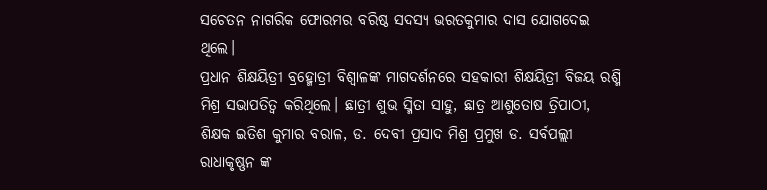ସଚେତନ ନାଗରିକ ଫୋରମର ବରିଷ୍ଠ ସଦସ୍ୟ ଭରତକୁମାର ଦାସ ଯୋଗଦେଇ ଥିଲେ।
ପ୍ରଧାନ ଶିକ୍ଷୟିତ୍ରୀ ବ୍ରହ୍ମୋତ୍ରୀ ବିଶ୍ୱାଳଙ୍କ ମାଗଦର୍ଶନରେ ସହକାରୀ ଶିକ୍ଷୟିତ୍ରୀ ବିଜୟ ରଶ୍ମି ମିଶ୍ର ସଭାପତିତ୍ୱ କରିଥିଲେ। ଛାତ୍ରୀ ଶୁଭ ସ୍ମିତା ସାହୁ, ଛାତ୍ର ଆଶୁତୋଷ ତ୍ରିପାଠୀ, ଶିକ୍ଷକ ଇତିଶ କୁମାର ବରାଳ, ଡ. ଦେବୀ ପ୍ରସାଦ ମିଶ୍ର ପ୍ରମୁଖ ଡ. ସର୍ବପଲ୍ଲୀ ରାଧାକୃଷ୍ଣନ ଙ୍କ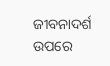ଜୀବନାଦର୍ଶ ଉପରେ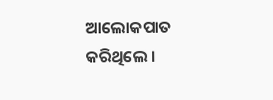ଆଲୋକପାତ କରିଥିଲେ ।